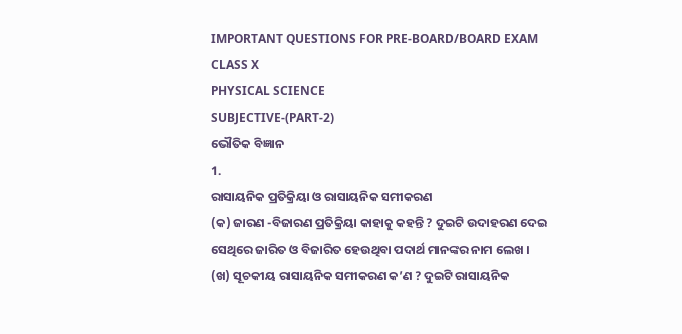IMPORTANT QUESTIONS FOR PRE-BOARD/BOARD EXAM CLASS X
PHYSICAL SCIENCE
SUBJECTIVE-(PART-2)
ଭୌତିକ ବିଜ୍ଞାନ
1.
ରାସାୟନିକ ପ୍ରତିକ୍ରିୟା ଓ ରାସାୟନିକ ସମୀକରଣ
(କ) ଜାରଣ -ବିଜାରଣ ପ୍ରତିକ୍ରିୟା କାହାକୁ କହନ୍ତି ? ଦୁଇଟି ଉଦାହରଣ ଦେଇ
ସେଥିରେ ଜାରିତ ଓ ବିଜାରିତ ହେଉଥିବା ପଦାର୍ଥ ମାନଙ୍କର ନାମ ଲେଖ ।
(ଖ) ସୂଚକୀୟ ରାସାୟନିକ ସମୀକରଣ କ’ଣ ? ଦୁଇଟି ରାସାୟନିକ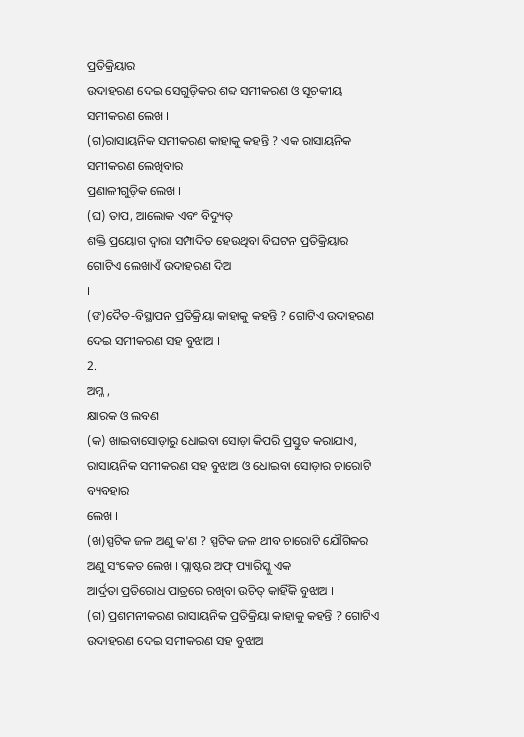ପ୍ରତିକ୍ରିୟାର
ଉଦାହରଣ ଦେଇ ସେଗୁଡ଼ିକର ଶବ୍ଦ ସମୀକରଣ ଓ ସୂଚକୀୟ ସମୀକରଣ ଲେଖ ।
(ଗ)ରାସାୟନିକ ସମୀକରଣ କାହାକୁ କହନ୍ତି ? ଏକ ରାସାୟନିକ ସମୀକରଣ ଲେଖିବାର
ପ୍ରଣାଳୀଗୁଡ଼ିକ ଲେଖ ।
(ଘ) ତାପ, ଆଲୋକ ଏବଂ ବିଦ୍ୟୁତ୍
ଶକ୍ତି ପ୍ରୟୋଗ ଦ୍ୱାରା ସମ୍ପାଦିତ ହେଉଥିବା ବିଘଟନ ପ୍ରତିକ୍ରିୟାର ଗୋଟିଏ ଲେଖାଏଁ ଉଦାହରଣ ଦିଅ
।
(ଙ)ଦୈତ-ବିସ୍ଥାପନ ପ୍ରତିକ୍ରିୟା କାହାକୁ କହନ୍ତି ? ଗୋଟିଏ ଉଦାହରଣ ଦେଇ ସମୀକରଣ ସହ ବୁଝାଅ ।
2.
ଅମ୍ଳ ,
କ୍ଷାରକ ଓ ଲବଣ
(କ) ଖାଇବାସୋଡ଼ାରୁ ଧୋଇବା ସୋଡ଼ା କିପରି ପ୍ରସ୍ତୁତ କରାଯାଏ, ରାସାୟନିକ ସମୀକରଣ ସହ ବୁଝାଅ ଓ ଧୋଇବା ସୋଡ଼ାର ଚାରୋଟି ବ୍ୟବହାର
ଲେଖ ।
(ଖ)ସ୍ପଟିକ ଜଳ ଅଣୁ କ'ଣ ? ସ୍ପଟିକ ଜଳ ଥୀବ ଚାରୋଟି ଯୌଗିକର ଅଣୁ ସଂକେତ ଲେଖ । ପ୍ଲାଷ୍ଟର ଅଫ୍ ପ୍ୟାରିସ୍କୁ ଏକ
ଆର୍ଦ୍ରତା ପ୍ରତିରୋଧ ପାତ୍ରରେ ରଖିବା ଉଚିତ୍ କାହିଁକି ବୁଝାଅ ।
(ଗ) ପ୍ରଶମନୀକରଣ ରାସାୟନିକ ପ୍ରତିକ୍ରିୟା କାହାକୁ କହନ୍ତି ? ଗୋଟିଏ ଉଦାହରଣ ଦେଇ ସମୀକରଣ ସହ ବୁଝାଅ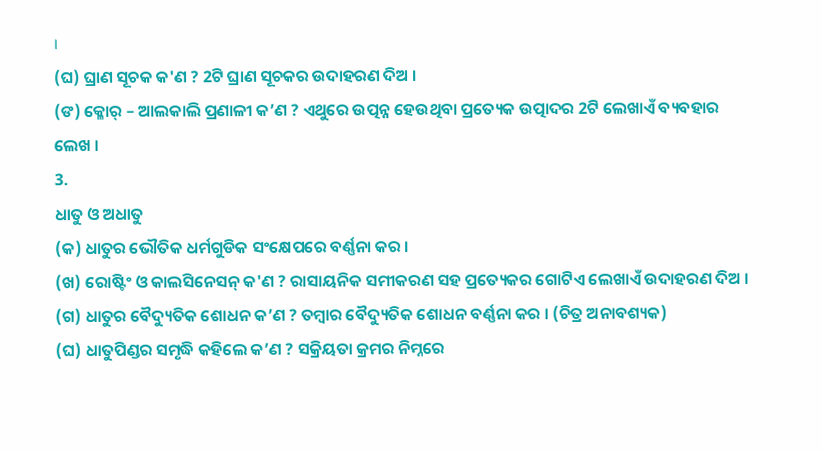।
(ଘ) ଘ୍ରାଣ ସୂଚକ କ'ଣ ? 2ଟି ଘ୍ରାଣ ସୂଚକର ଉଦାହରଣ ଦିଅ ।
(ଙ) କ୍ଳୋର୍ – ଆଲକାଲି ପ୍ରଣାଳୀ କ’ଣ ? ଏଥୁରେ ଉତ୍ପନ୍ନ ହେଉଥିବା ପ୍ରତ୍ୟେକ ଉତ୍ପାଦର 2ଟି ଲେଖାଏଁ ବ୍ୟବହାର
ଲେଖ ।
3.
ଧାତୁ ଓ ଅଧାତୁ
(କ) ଧାତୁର ଭୌତିକ ଧର୍ମଗୁଡିକ ସଂକ୍ଷେପରେ ବର୍ଣ୍ଣନା କର ।
(ଖ) ରୋଷ୍ଟିଂ ଓ କାଲସିନେସନ୍ କ'ଣ ? ରାସାୟନିକ ସମୀକରଣ ସହ ପ୍ରତ୍ୟେକର ଗୋଟିଏ ଲେଖାଏଁ ଉଦାହରଣ ଦିଅ ।
(ଗ) ଧାତୁର ବୈଦ୍ୟୁତିକ ଶୋଧନ କ’ଣ ? ତମ୍ବାର ବୈଦ୍ୟୁତିକ ଶୋଧନ ବର୍ଣ୍ଣନା କର । (ଚିତ୍ର ଅନାବଶ୍ୟକ)
(ଘ) ଧାତୁପିଣ୍ଡର ସମୃଦ୍ଧି କହିଲେ କ’ଣ ? ସକ୍ରିୟତା କ୍ରମର ନିମ୍ନରେ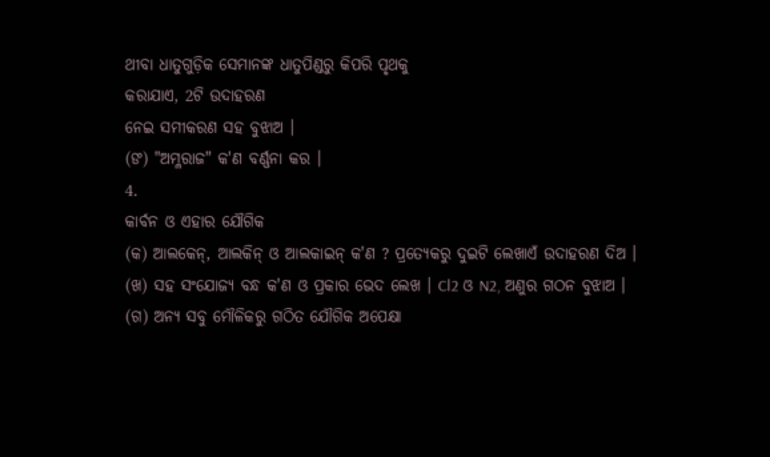ଥୀବା ଧାତୁଗୁଡ଼ିକ ସେମାନଙ୍କ ଧାତୁପିଣ୍ଡରୁ କିପରି ପୃଥକୁ
କରାଯାଏ, 2ଟି ଉଦାହରଣ
ନେଇ ସମୀକରଣ ସହ ବୁଝାଅ ।
(ଙ) "ଅମ୍ଳରାଜ" କ'ଣ ବର୍ଣ୍ଣନା କର ।
4.
କାର୍ବନ ଓ ଏହାର ଯୌଗିକ
(କ) ଆଲକେନ୍, ଆଲକିନ୍ ଓ ଆଲକାଇନ୍ କ'ଣ ? ପ୍ରତ୍ୟେକରୁ ଦୁଇଟି ଲେଖାଏଁ ଉଦାହରଣ ଦିଅ ।
(ଖ) ସହ ସଂଯୋଜ୍ୟ ବନ୍ଧ କ'ଣ ଓ ପ୍ରକାର ଭେଦ ଲେଖ । Cl2 ଓ N2, ଅଣୁର ଗଠନ ବୁଝାଅ ।
(ଗ) ଅନ୍ୟ ସବୁ ମୌଳିକରୁ ଗଠିତ ଯୌଗିକ ଅପେକ୍ଷା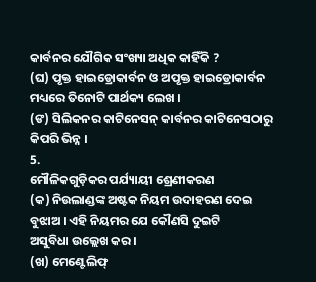କାର୍ବନର ଯୌଗିକ ସଂଖ୍ୟା ଅଧିକ କାହିଁକି ?
(ଘ) ପୃକ୍ତ ହାଇଡ୍ରୋକାର୍ବନ ଓ ଅପୃକ୍ତ ହାଇଡ୍ରୋକାର୍ବନ ମଧ୍ୟରେ ତିନୋଟି ପାର୍ଥକ୍ୟ ଲେଖ ।
(ଙ) ସିଲିକନର କାଟିନେସନ୍ କାର୍ବନର କାଟିନେସଠାରୁ କିପରି ଭିନ୍ନ ।
5.
ମୌଳିକଗୁଡ଼ିକର ପର୍ଯ୍ୟାୟୀ ଶ୍ରେଣୀକରଣ
(କ) ନିଉଲାଣ୍ଡଙ୍କ ଅଷ୍ଟକ ନିୟମ ଉଦାହରଣ ଦେଇ ବୁଝାଅ । ଏହି ନିୟମର ଯେ କୌଣସି ଦୁଇଟି
ଅସୁବିଧା ଉଲ୍ଲେଖ କର।
(ଖ) ମେଣ୍ଟେଲିଫ୍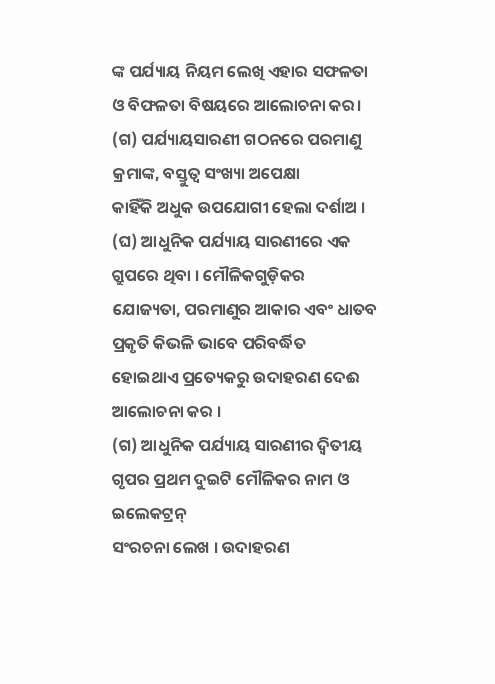ଙ୍କ ପର୍ଯ୍ୟାୟ ନିୟମ ଲେଖି ଏହାର ସଫଳତା ଓ ବିଫଳତା ବିଷୟରେ ଆଲୋଚନା କର।
(ଗ) ପର୍ଯ୍ୟାୟସାରଣୀ ଗଠନରେ ପରମାଣୁ କ୍ରମାଙ୍କ, ବସ୍ତୁତ୍ବ ସଂଖ୍ୟା ଅପେକ୍ଷା
କାହିଁକି ଅଧୁକ ଉପଯୋଗୀ ହେଲା ଦର୍ଶାଅ ।
(ଘ) ଆଧୁନିକ ପର୍ଯ୍ୟାୟ ସାରଣୀରେ ଏକ ଗ୍ରୁପରେ ଥିବା । ମୌଳିକଗୁଡ଼ିକର
ଯୋଜ୍ୟତା, ପରମାଣୁର ଆକାର ଏବଂ ଧାତବ ପ୍ରକୃତି କିଭଳି ଭାବେ ପରିବର୍ଦ୍ଧିତ
ହୋଇଥାଏ ପ୍ରତ୍ୟେକରୁ ଉଦାହରଣ ଦେଈ ଆଲୋଚନା କର ।
(ଗ) ଆଧୁନିକ ପର୍ଯ୍ୟାୟ ସାରଣୀର ଦ୍ବିତୀୟ ଗୃପର ପ୍ରଥମ ଦୁଇଟି ମୌଳିକର ନାମ ଓ ଇଲେକଟ୍ରନ୍
ସଂରଚନା ଲେଖ । ଉଦାହରଣ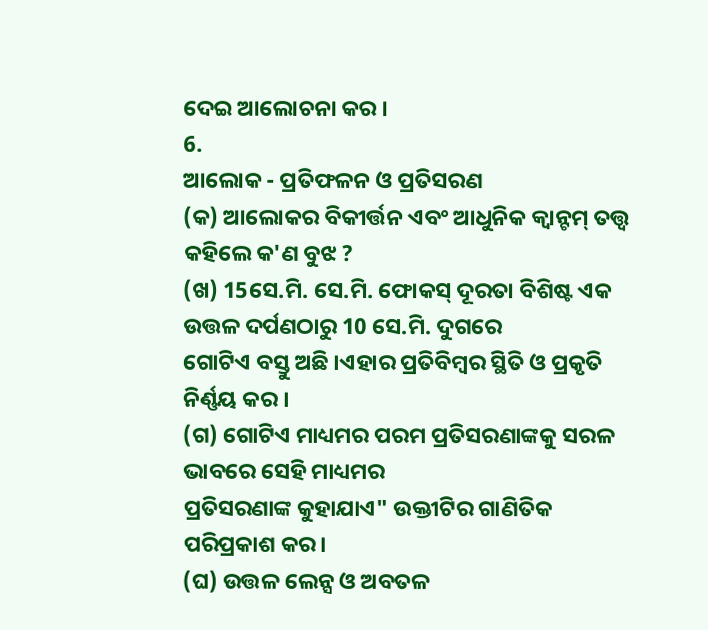ଦେଇ ଆଲୋଚନା କର ।
6.
ଆଲୋକ - ପ୍ରତିଫଳନ ଓ ପ୍ରତିସରଣ
(କ) ଆଲୋକର ବିକୀର୍ତ୍ତନ ଏବଂ ଆଧୁନିକ କ୍ବାନ୍ଟମ୍ ତତ୍ତ୍ବ କହିଲେ କ'ଣ ବୁଝ ?
(ଖ) 15ସେ.ମି. ସେ.ମି. ଫୋକସ୍ ଦୂରତା ବିଶିଷ୍ଟ ଏକ ଉତ୍ତଳ ଦର୍ପଣଠାରୁ 10 ସେ.ମି. ଦୁଗରେ
ଗୋଟିଏ ବସ୍ତୁ ଅଛି ।ଏହାର ପ୍ରତିବିମ୍ବର ସ୍ଥିତି ଓ ପ୍ରକୃତି ନିର୍ଣ୍ଣୟ କର ।
(ଗ) ଗୋଟିଏ ମାଧ୍ୟମର ପରମ ପ୍ରତିସରଣାଙ୍କକୁ ସରଳ ଭାବରେ ସେହି ମାଧ୍ୟମର
ପ୍ରତିସରଣାଙ୍କ କୁହାଯାଏ" ଉକ୍ତୀଟିର ଗାଣିତିକ ପରିପ୍ରକାଶ କର।
(ଘ) ଉତ୍ତଳ ଲେନ୍ସ ଓ ଅବତଳ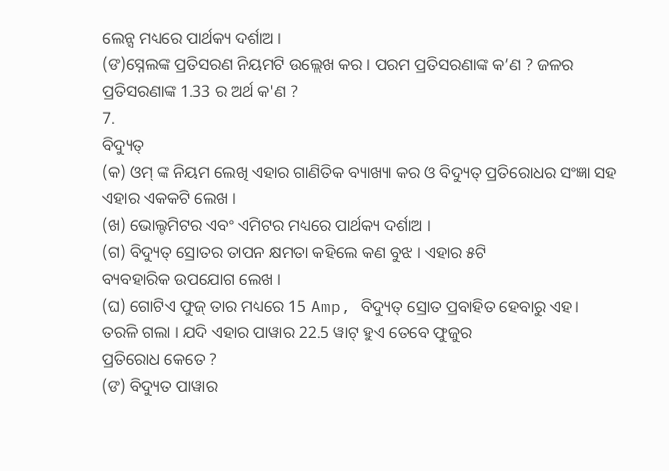ଲେନ୍ସ ମଧ୍ୟରେ ପାର୍ଥକ୍ୟ ଦର୍ଶାଅ ।
(ଙ)ସ୍ନେଲଙ୍କ ପ୍ରତିସରଣ ନିୟମଟି ଉଲ୍ଲେଖ କର । ପରମ ପ୍ରତିସରଣାଙ୍କ କ’ଣ ? ଜଳର ପ୍ରତିସରଣାଙ୍କ 1.33 ର ଅର୍ଥ କ'ଣ ?
7.
ବିଦ୍ୟୁତ୍
(କ) ଓମ୍ ଙ୍କ ନିୟମ ଲେଖି ଏହାର ଗାଣିତିକ ବ୍ୟାଖ୍ୟା କର ଓ ବିଦ୍ୟୁତ୍ ପ୍ରତିରୋଧର ସଂଜ୍ଞା ସହ
ଏହାର ଏକକଟି ଲେଖ ।
(ଖ) ଭୋଲ୍ଟମିଟର ଏବଂ ଏମିଟର ମଧ୍ୟରେ ପାର୍ଥକ୍ୟ ଦର୍ଶାଅ ।
(ଗ) ବିଦ୍ୟୁତ୍ ସ୍ରୋତର ତାପନ କ୍ଷମତା କହିଲେ କଣ ବୁଝ । ଏହାର ୫ଟି
ବ୍ୟବହାରିକ ଉପଯୋଗ ଲେଖ ।
(ଘ) ଗୋଟିଏ ଫୁଜ୍ ତାର ମଧ୍ୟରେ 15 Amp, ବିଦ୍ୟୁତ୍ ସ୍ରୋତ ପ୍ରବାହିତ ହେବାରୁ ଏହ। ତରଳି ଗଲା । ଯଦି ଏହାର ପାୱାର 22.5 ୱାଟ୍ ହୁଏ ତେବେ ଫୁଜୁର
ପ୍ରତିରୋଧ କେତେ ?
(ଙ) ବିଦ୍ୟୁତ ପାୱାର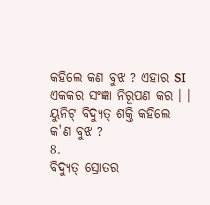କହିଲେ କଣ ବୁଝ ? ଏହାର SI ଏକକର ସଂଜ୍ଞା ନିରୂପଣ କର । । ୟୁନିଟ୍ ବିଦ୍ୟୁତ୍ ଶକ୍ତି କହିଲେ
କ'ଣ ବୁଝ ?
8.
ବିଦ୍ୟୁତ୍ ସ୍ରୋତର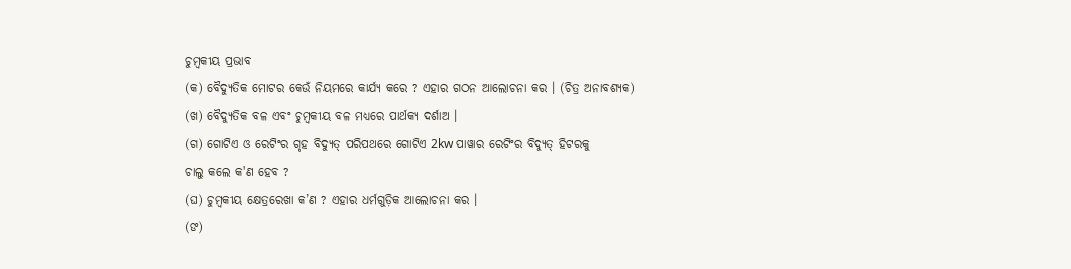ଚୁମ୍ବକୀୟ ପ୍ରଭାବ
(କ) ବୈଦ୍ୟୁତିକ ମୋଟର କେଉଁ ନିୟମରେ କାର୍ଯ୍ୟ କରେ ? ଏହାର ଗଠନ ଆଲୋଚନା କର । (ଚିତ୍ର ଅନାବଶ୍ୟକ)
(ଖ) ବୈଦ୍ୟୁତିକ ବଳ ଏବଂ ଚୁମ୍ବକୀୟ ବଳ ମଧ୍ୟରେ ପାର୍ଥକ୍ୟ ଦର୍ଶାଅ ।
(ଗ) ଗୋଟିଏ ଓ ରେଟିଂର ଗୃହ ବିଦ୍ୟୁତ୍ ପରିପଥରେ ଗୋଟିଏ 2kw ପାୱାର ରେଟିଂର ବିଦ୍ୟୁତ୍ ହିଟରକୁ
ଚାଲୁ କଲେ କ'ଣ ହେବ ?
(ଘ) ଚୁମ୍ବକୀୟ କ୍ଷେତ୍ରରେଖା କ’ଣ ? ଏହାର ଧର୍ମଗୁଡ଼ିକ ଆଲୋଚନା କର ।
(ଙ)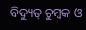ବିଦ୍ୟୁତ୍ ଚୁମ୍ବକ ଓ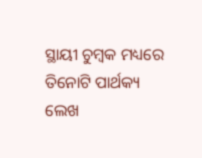ସ୍ଥାୟୀ ଚୁମ୍ବକ ମଧ୍ୟରେ ତିନୋଟି ପାର୍ଥକ୍ୟ
ଲେଖ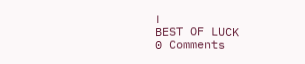।
BEST OF LUCK
0 Comments